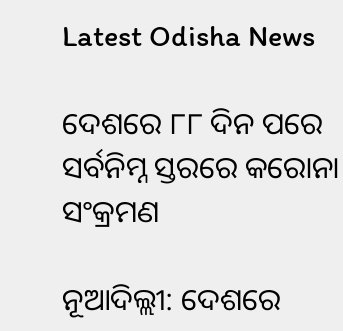Latest Odisha News

ଦେଶରେ ୮୮ ଦିନ ପରେ ସର୍ବନିମ୍ନ ସ୍ତରରେ କରୋନା ସଂକ୍ରମଣ

ନୂଆଦିଲ୍ଲୀ: ଦେଶରେ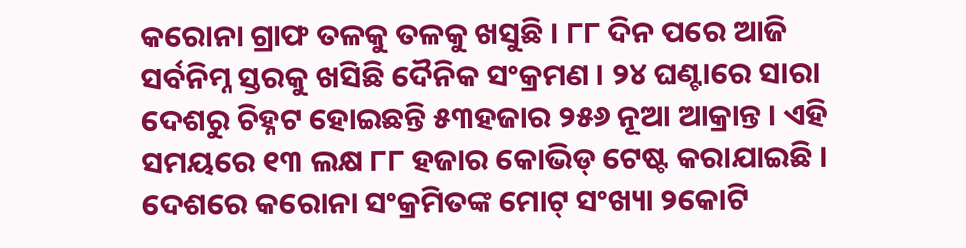କରୋନା ଗ୍ରାଫ ତଳକୁ ତଳକୁ ଖସୁଛି । ୮୮ ଦିନ ପରେ ଆଜି ସର୍ବନିମ୍ନ ସ୍ତରକୁ ଖସିଛି ଦୈନିକ ସଂକ୍ରମଣ । ୨୪ ଘଣ୍ଟାରେ ସାରା ଦେଶରୁ ଚିହ୍ନଟ ହୋଇଛନ୍ତି ୫୩ହଜାର ୨୫୬ ନୂଆ ଆକ୍ରାନ୍ତ । ଏହି ସମୟରେ ୧୩ ଲକ୍ଷ ୮୮ ହଜାର କୋଭିଡ୍ ଟେଷ୍ଟ କରାଯାଇଛି । ଦେଶରେ କରୋନା ସଂକ୍ରମିତଙ୍କ ମୋଟ୍ ସଂଖ୍ୟା ୨କୋଟି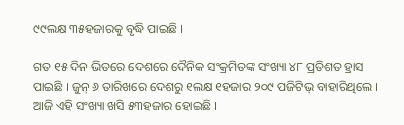୯୯ଲକ୍ଷ ୩୫ହଜାରକୁ ବୃଦ୍ଧି ପାଇଛି ।

ଗତ ୧୫ ଦିନ ଭିତରେ ଦେଶରେ ଦୈନିକ ସଂକ୍ରମିତଙ୍କ ସଂଖ୍ୟା ୪୮ ପ୍ରତିଶତ ହ୍ରାସ ପାଇଛି । ଜୁନ୍ ୬ ତାରିଖରେ ଦେଶରୁ ୧ଲକ୍ଷ ୧ହଜାର ୨୦୯ ପଜିଟିଭ୍ ବାହାରିଥିଲେ । ଆଜି ଏହି ସଂଖ୍ୟା ଖସି ୫୩ହଜାର ହୋଇଛି ।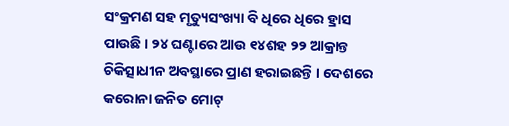ସଂକ୍ରମଣ ସହ ମୃତ୍ୟୁସଂଖ୍ୟା ବି ଧିରେ ଧିରେ ହ୍ରାସ ପାଉଛି । ୨୪ ଘଣ୍ଟାରେ ଆଉ ୧୪ଶହ ୨୨ ଆକ୍ରାନ୍ତ ଚିକିତ୍ସାଧୀନ ଅବସ୍ଥାରେ ପ୍ରାଣ ହରାଇଛନ୍ତି । ଦେଶରେ କରୋନା ଜନିତ ମୋଟ୍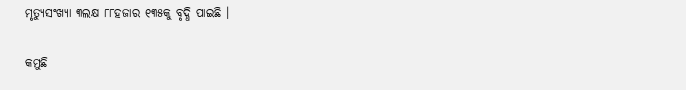ମୃତ୍ୟୁସଂଖ୍ୟା ୩ଲକ୍ଷ ୮୮ହଜାର ୧୩୫କୁ ବୃଦ୍ଧି ପାଇଛି ।

କମୁଛି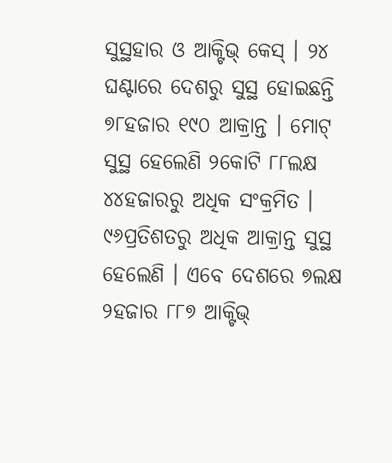ସୁସ୍ଥହାର ଓ ଆକ୍ଟିଭ୍ କେସ୍ । ୨୪ ଘଣ୍ଟାରେ ଦେଶରୁ ସୁସ୍ଥ ହୋଇଛନ୍ତି ୭୮ହଜାର ୧୯୦ ଆକ୍ରାନ୍ତ । ମୋଟ୍ ସୁସ୍ଥ ହେଲେଣି ୨କୋଟି ୮୮ଲକ୍ଷ ୪୪ହଜାରରୁ ଅଧିକ ସଂକ୍ରମିତ । ୯୬ପ୍ରତିଶତରୁ ଅଧିକ ଆକ୍ରାନ୍ତ ସୁସ୍ଥ ହେଲେଣି । ଏବେ ଦେଶରେ ୭ଲକ୍ଷ ୨ହଜାର ୮୮୭ ଆକ୍ଟିଭ୍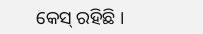କେସ୍ ରହିଛି ।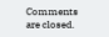Comments are closed.